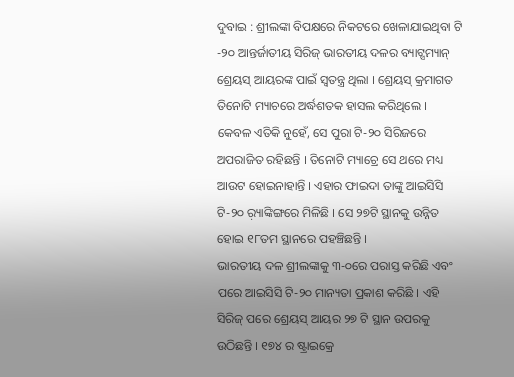ଦୁବାଇ : ଶ୍ରୀଲଙ୍କା ବିପକ୍ଷରେ ନିକଟରେ ଖେଳାଯାଇଥିବା ଟି -୨୦ ଆନ୍ତର୍ଜାତୀୟ ସିରିଜ୍ ଭାରତୀୟ ଦଳର ବ୍ୟାଟ୍ସମ୍ୟାନ୍ ଶ୍ରେୟସ୍ ଆୟରଙ୍କ ପାଇଁ ସ୍ୱତନ୍ତ୍ର ଥିଲା । ଶ୍ରେୟସ୍ କ୍ରମାଗତ ତିନୋଟି ମ୍ୟାଚରେ ଅର୍ଦ୍ଧଶତକ ହାସଲ କରିଥିଲେ । କେବଳ ଏତିକି ନୁହେଁ, ସେ ପୁରା ଟି-୨୦ ସିରିଜରେ ଅପରାଜିତ ରହିଛନ୍ତି । ତିନୋଟି ମ୍ୟାଚ୍ରେ ସେ ଥରେ ମଧ୍ୟ ଆଉଟ ହୋଇନାହାନ୍ତି । ଏହାର ଫାଇଦା ତାଙ୍କୁ ଆଇସିସି ଟି-୨୦ ର଼୍ୟାଙ୍କିଙ୍ଗରେ ମିଳିଛି । ସେ ୨୭ଟି ସ୍ଥାନକୁ ଉନ୍ନିତ ହୋଇ ୧୮ତମ ସ୍ଥାନରେ ପହଞ୍ଚିଛନ୍ତି ।
ଭାରତୀୟ ଦଳ ଶ୍ରୀଲଙ୍କାକୁ ୩-୦ରେ ପରାସ୍ତ କରିଛି ଏବଂ ପରେ ଆଇସିସି ଟି-୨୦ ମାନ୍ୟତା ପ୍ରକାଶ କରିଛି । ଏହି ସିରିଜ୍ ପରେ ଶ୍ରେୟସ୍ ଆୟର ୨୭ ଟି ସ୍ଥାନ ଉପରକୁ ଉଠିଛନ୍ତି । ୧୭୪ ର ଷ୍ଟ୍ରାଇକ୍ରେ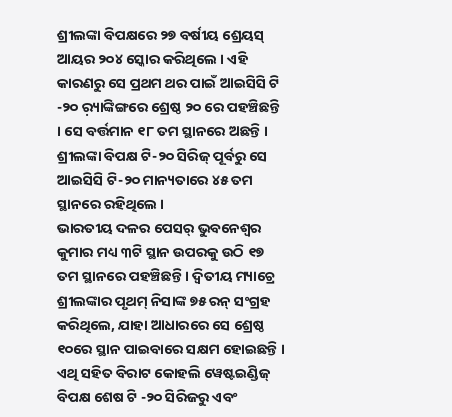ଶ୍ରୀଲଙ୍କା ବିପକ୍ଷରେ ୨୭ ବର୍ଷୀୟ ଶ୍ରେୟସ୍ ଆୟର ୨୦୪ ସ୍କୋର କରିଥିଲେ । ଏହି କାରଣରୁ ସେ ପ୍ରଥମ ଥର ପାଇଁ ଆଇସିସି ଟି -୨୦ ର଼୍ୟାଙ୍କିଙ୍ଗରେ ଶ୍ରେଷ୍ଠ ୨୦ ରେ ପହଞ୍ଚିଛନ୍ତି । ସେ ବର୍ତ୍ତମାନ ୧୮ ତମ ସ୍ଥାନରେ ଅଛନ୍ତି । ଶ୍ରୀଲଙ୍କା ବିପକ୍ଷ ଟି-୨୦ ସିରିଜ୍ ପୂର୍ବରୁ ସେ ଆଇସିସି ଟି-୨୦ ମାନ୍ୟତାରେ ୪୫ ତମ ସ୍ଥାନରେ ରହିଥିଲେ ।
ଭାରତୀୟ ଦଳର ପେସର୍ ଭୁବନେଶ୍ୱର କୁମାର ମଧ୍ୟ ୩ଟି ସ୍ଥାନ ଉପରକୁ ଉଠି ୧୭ ତମ ସ୍ଥାନରେ ପହଞ୍ଚିଛନ୍ତି । ଦ୍ୱିତୀୟ ମ୍ୟାଚ୍ରେ ଶ୍ରୀଲଙ୍କାର ପୃଥମ୍ ନିସାଙ୍କ ୭୫ ରନ୍ ସଂଗ୍ରହ କରିଥିଲେ, ଯାହା ଆଧାରରେ ସେ ଶ୍ରେଷ୍ଠ ୧୦ରେ ସ୍ଥାନ ପାଇବାରେ ସକ୍ଷମ ହୋଇଛନ୍ତି । ଏଥି ସହିତ ବିରାଟ କୋହଲି ୱେଷ୍ଟଇଣ୍ଡିଜ୍ ବିପକ୍ଷ ଶେଷ ଟି -୨୦ ସିରିଜରୁ ଏବଂ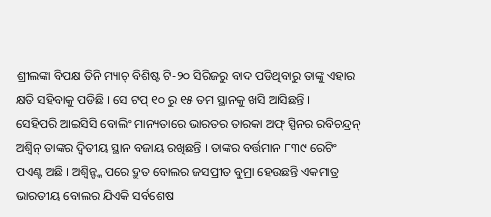ଶ୍ରୀଲଙ୍କା ବିପକ୍ଷ ତିନି ମ୍ୟାଚ୍ ବିଶିଷ୍ଟ ଟି-୨୦ ସିରିଜରୁ ବାଦ ପଡିଥିବାରୁ ତାଙ୍କୁ ଏହାର କ୍ଷତି ସହିବାକୁ ପଡିଛି । ସେ ଟପ୍ ୧୦ ରୁ ୧୫ ତମ ସ୍ଥାନକୁ ଖସି ଆସିଛନ୍ତି ।
ସେହିପରି ଆଇସିସି ବୋଲିଂ ମାନ୍ୟତାରେ ଭାରତର ତାରକା ଅଫ୍ ସ୍ପିନର ରବିଚନ୍ଦ୍ରନ୍ ଅଶ୍ୱିନ୍ ତାଙ୍କର ଦ୍ୱିତୀୟ ସ୍ଥାନ ବଜାୟ ରଖିଛନ୍ତି । ତାଙ୍କର ବର୍ତ୍ତମାନ ୮୩୯ ରେଟିଂ ପଏଣ୍ଟ ଅଛି । ଅଶ୍ୱିନ୍ଙ୍କ ପରେ ଦ୍ରୁତ ବୋଲର ଜସପ୍ରୀତ ବୁମ୍ରା ହେଉଛନ୍ତି ଏକମାତ୍ର ଭାରତୀୟ ବୋଲର ଯିଏକି ସର୍ବଶେଷ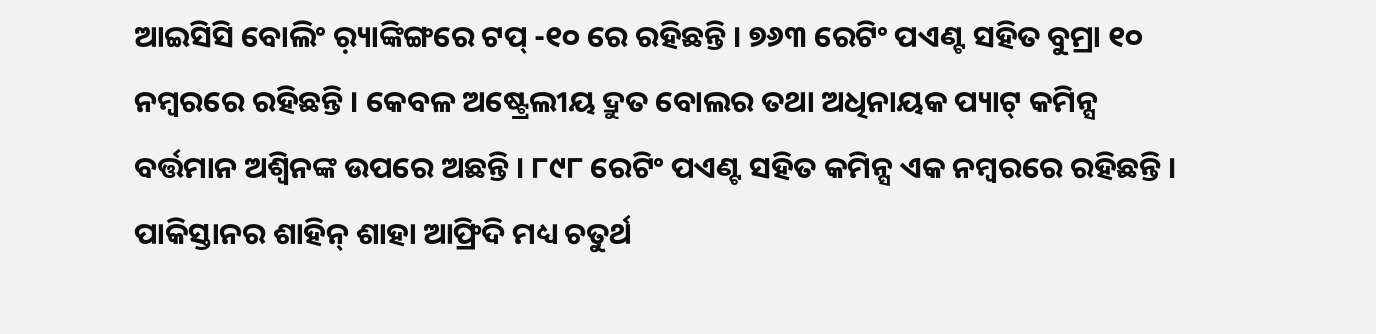ଆଇସିସି ବୋଲିଂ ର଼୍ୟାଙ୍କିଙ୍ଗରେ ଟପ୍ -୧୦ ରେ ରହିଛନ୍ତି । ୭୬୩ ରେଟିଂ ପଏଣ୍ଟ ସହିତ ବୁମ୍ରା ୧୦ ନମ୍ବରରେ ରହିଛନ୍ତି । କେବଳ ଅଷ୍ଟ୍ରେଲୀୟ ଦ୍ରୁତ ବୋଲର ତଥା ଅଧିନାୟକ ପ୍ୟାଟ୍ କମିନ୍ସ ବର୍ତ୍ତମାନ ଅଶ୍ୱିନଙ୍କ ଉପରେ ଅଛନ୍ତି । ୮୯୮ ରେଟିଂ ପଏଣ୍ଟ ସହିତ କମିନ୍ସ ଏକ ନମ୍ବରରେ ରହିଛନ୍ତି । ପାକିସ୍ତାନର ଶାହିନ୍ ଶାହା ଆଫ୍ରିଦି ମଧ୍ୟ ଚତୁର୍ଥ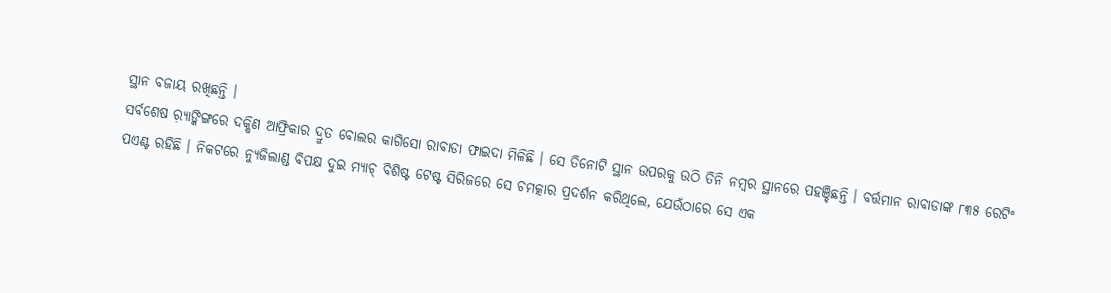ସ୍ଥାନ ବଜାୟ ରଖିଛନ୍ତି ।
ସର୍ବଶେଷ ର଼୍ୟାଙ୍କିଙ୍ଗରେ ଦକ୍ଷିଣ ଆଫ୍ରିକାର ଦ୍ରୁତ ବୋଲର କାଗିସୋ ରାବାଡା ଫାଇଦା ମିଳିଛି । ସେ ତିନୋଟି ସ୍ଥାନ ଉପରକୁ ଉଠି ତିନି ନମ୍ବର ସ୍ଥାନରେ ପହଞ୍ଚିଛନ୍ତି । ବର୍ତ୍ତମାନ ରାବାଡାଙ୍କ ୮୩୫ ରେଟିଂ ପଏଣ୍ଟ ରହିଛି । ନିକଟରେ ନ୍ୟୁଜିଲାଣ୍ଡ ବିପକ୍ଷ ଦୁଇ ମ୍ୟାଚ୍ ବିଶିଷ୍ଟ ଟେଷ୍ଟ ସିରିଜରେ ସେ ଚମତ୍କାର ପ୍ରଦର୍ଶନ କରିଥିଲେ, ଯେଉଁଠାରେ ସେ ଏକ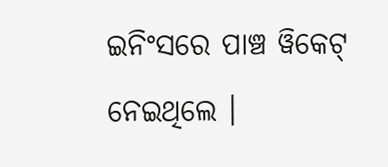ଇନିଂସରେ ପାଞ୍ଚ ୱିକେଟ୍ ନେଇଥିଲେ ।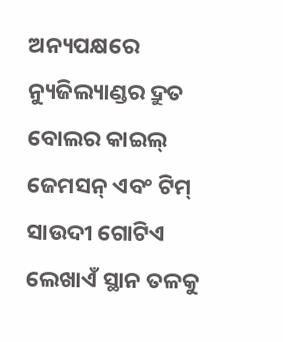ଅନ୍ୟପକ୍ଷରେ ନ୍ୟୁଜିଲ୍ୟାଣ୍ଡର ଦ୍ରୁତ ବୋଲର କାଇଲ୍ ଜେମସନ୍ ଏବଂ ଟିମ୍ ସାଉଦୀ ଗୋଟିଏ ଲେଖାଏଁ ସ୍ଥାନ ତଳକୁ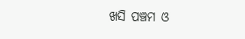ଖସି ପଞ୍ଚମ ଓ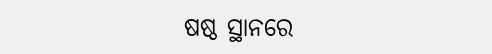ଷଷ୍ଠ ସ୍ଥାନରେ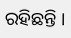ରହିଛନ୍ତି ।